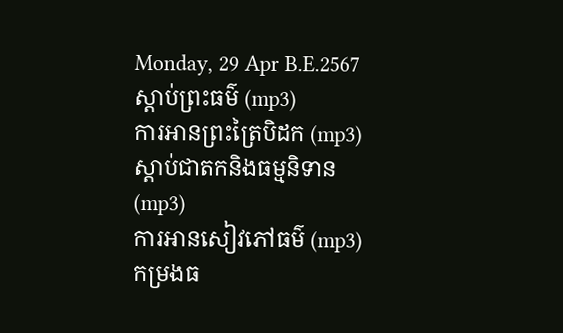Monday, 29 Apr B.E.2567
ស្តាប់ព្រះធម៌ (mp3)
ការអានព្រះត្រៃបិដក (mp3)
ស្តាប់ជាតកនិងធម្មនិទាន (mp3)
ការអានសៀវភៅធម៌ (mp3)
កម្រងធ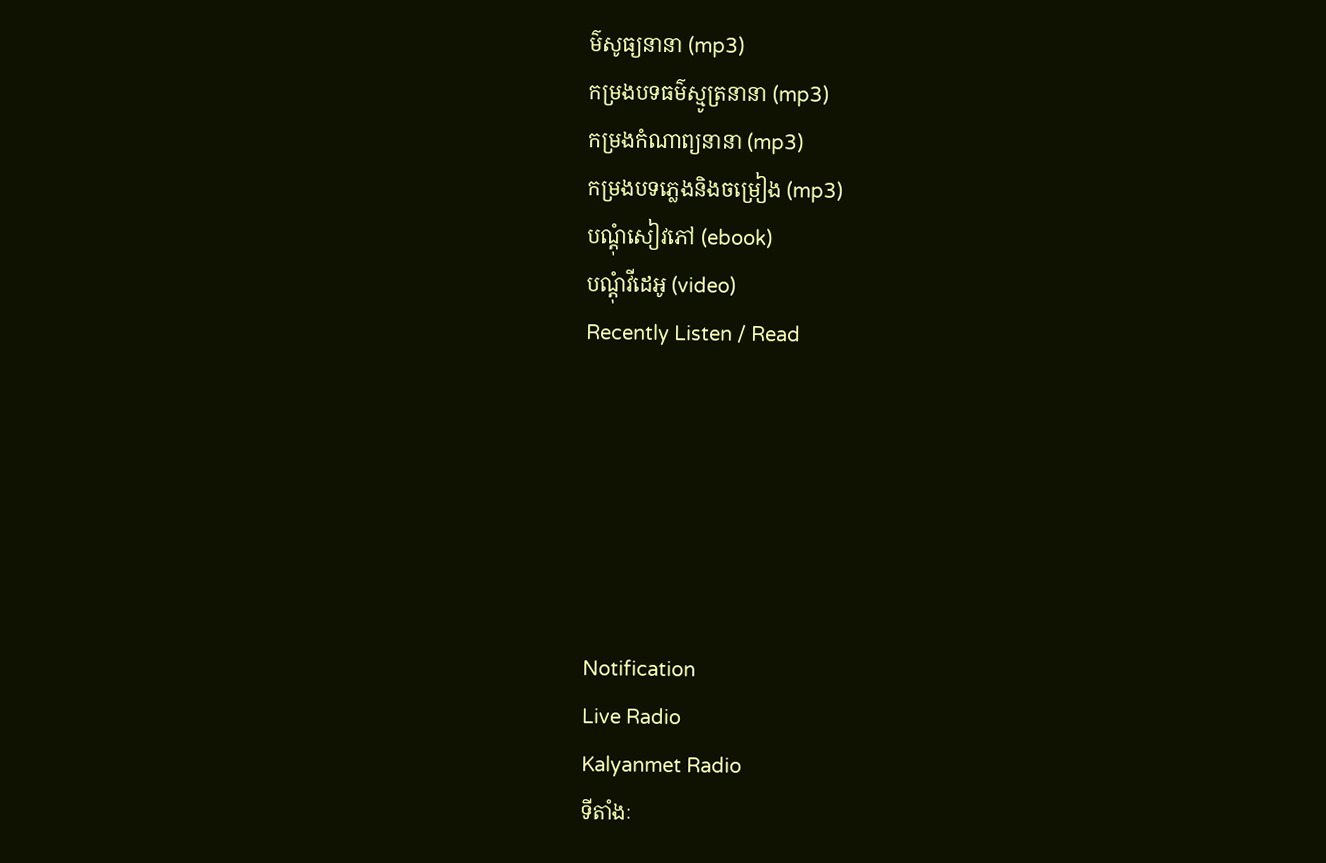ម៌សូធ្យនានា (mp3)
កម្រងបទធម៌ស្មូត្រនានា (mp3)
កម្រងកំណាព្យនានា (mp3)
កម្រងបទភ្លេងនិងចម្រៀង (mp3)
បណ្តុំសៀវភៅ (ebook)
បណ្តុំវីដេអូ (video)
Recently Listen / Read






Notification
Live Radio
Kalyanmet Radio
ទីតាំងៈ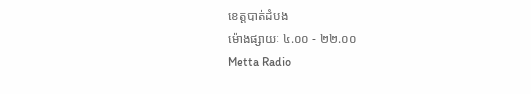ខេត្តបាត់ដំបង
ម៉ោងផ្សាយៈ ៤.០០ - ២២.០០
Metta Radio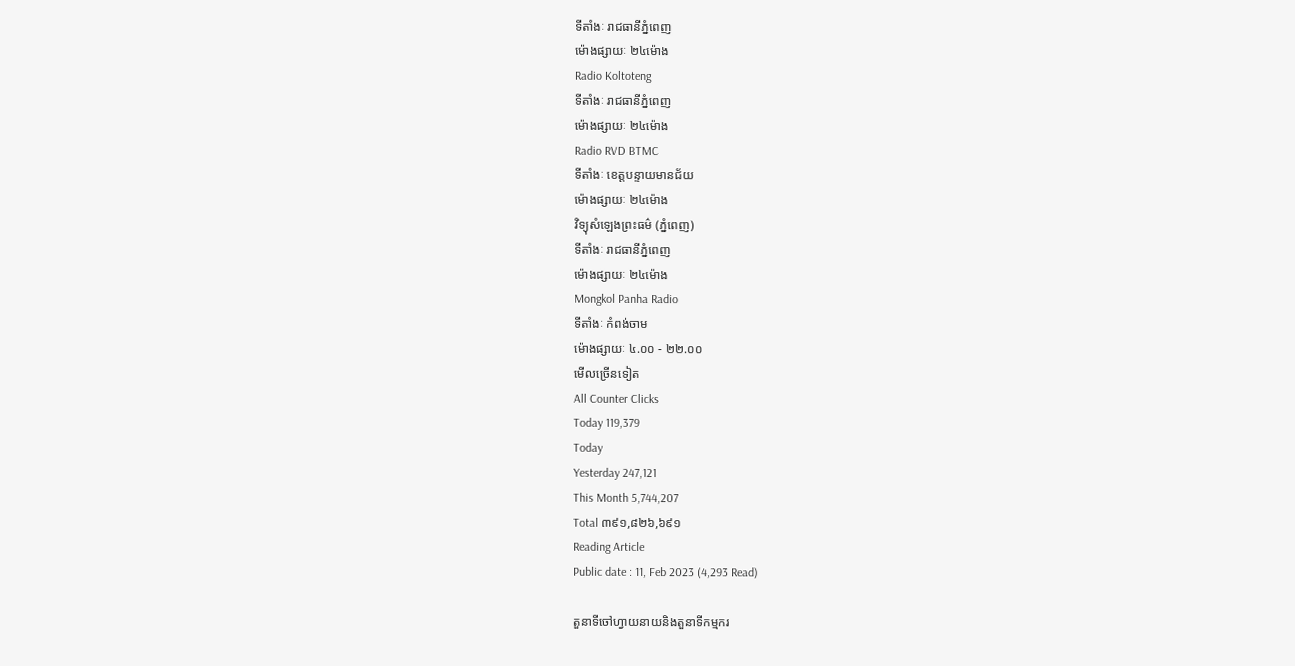ទីតាំងៈ រាជធានីភ្នំពេញ
ម៉ោងផ្សាយៈ ២៤ម៉ោង
Radio Koltoteng
ទីតាំងៈ រាជធានីភ្នំពេញ
ម៉ោងផ្សាយៈ ២៤ម៉ោង
Radio RVD BTMC
ទីតាំងៈ ខេត្តបន្ទាយមានជ័យ
ម៉ោងផ្សាយៈ ២៤ម៉ោង
វិទ្យុសំឡេងព្រះធម៌ (ភ្នំពេញ)
ទីតាំងៈ រាជធានីភ្នំពេញ
ម៉ោងផ្សាយៈ ២៤ម៉ោង
Mongkol Panha Radio
ទីតាំងៈ កំពង់ចាម
ម៉ោងផ្សាយៈ ៤.០០ - ២២.០០
មើលច្រើនទៀត
All Counter Clicks
Today 119,379
Today
Yesterday 247,121
This Month 5,744,207
Total ៣៩១,៨២៦,៦៩១
Reading Article
Public date : 11, Feb 2023 (4,293 Read)

តួនាទីចៅហ្វាយនាយនិងតួនាទីកម្មករ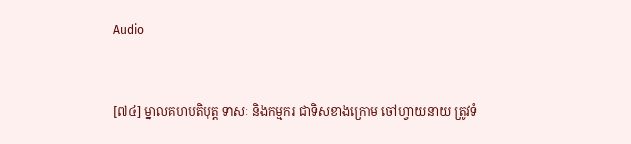Audio


[៧៤] ម្នាលគហបតិបុត្ត ទាសៈ និងកម្មករ ជាទិសខាងក្រោម ចៅហ្វាយនាយ ត្រូវទំ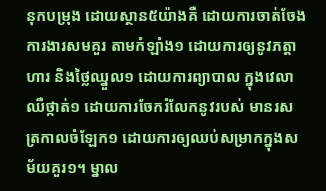នុកបម្រុង ដោយស្ថាន៥យ៉ាងគឺ ដោយការចាត់ចែងការងារសមគួរ តាមកំឡាំង១ ដោយការឲ្យនូវភត្តាហារ និងថ្លៃឈ្នួល១ ដោយការព្យាបាល ក្នុងវេលាឈឺថ្កាត់១ ដោយការចែករំលែកនូវរបស់ មានរសត្រកាលចំឡែក១ ដោយការឲ្យឈប់សម្រាកក្នុងសម័យគួរ១។ ម្នាល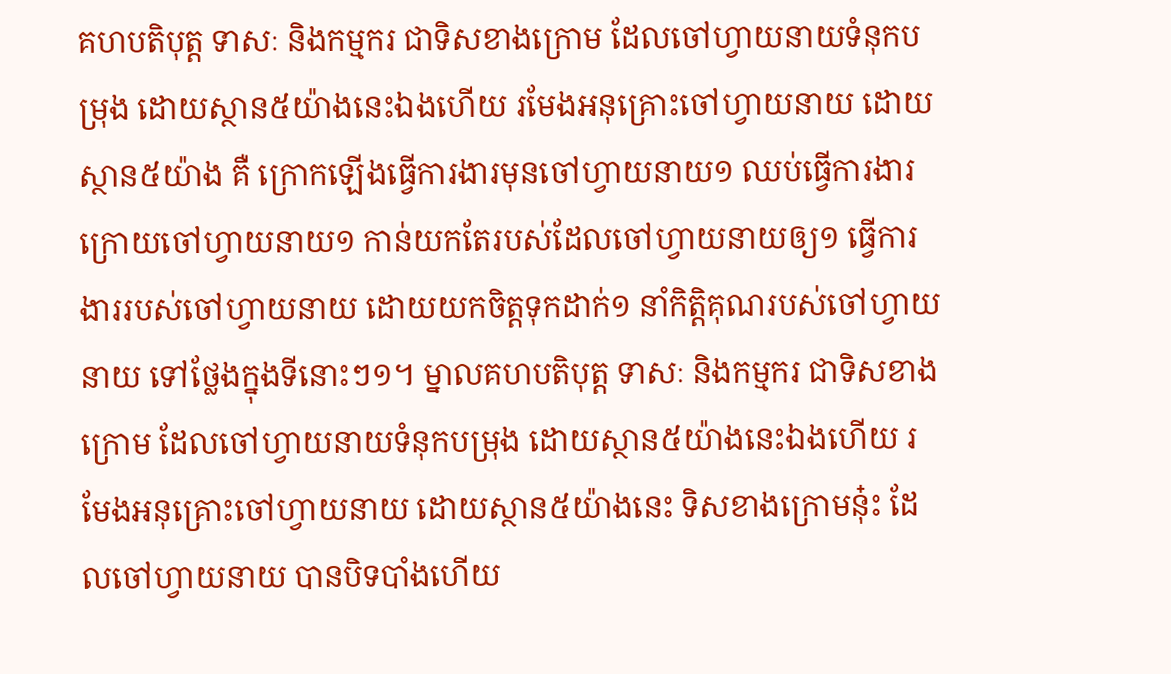គហបតិបុត្ត ទាសៈ និងកម្មករ ជាទិសខាងក្រោម ដែលចៅហ្វាយនាយទំនុកបម្រុង ដោយស្ថាន៥យ៉ាងនេះឯងហើយ រមែងអនុគ្រោះចៅហ្វាយនាយ ដោយស្ថាន៥យ៉ាង គឺ ក្រោកឡើងធ្វើការងារមុនចៅហ្វាយនាយ១ ឈប់ធ្វើការងារក្រោយចៅហ្វាយនាយ១ កាន់យកតែរបស់ដែលចៅហ្វាយនាយឲ្យ១ ធ្វើការងាររបស់ចៅហ្វាយនាយ ដោយយកចិត្តទុកដាក់១ នាំកិត្តិគុណរបស់ចៅហ្វាយនាយ ទៅថ្លែងក្នុងទីនោះៗ១។ ម្នាលគហបតិបុត្ត ទាសៈ និងកម្មករ ជាទិសខាងក្រោម ដែលចៅហ្វាយនាយទំនុកបម្រុង ដោយស្ថាន៥យ៉ាងនេះឯងហើយ រមែងអនុគ្រោះចៅហ្វាយនាយ ដោយស្ថាន៥យ៉ាងនេះ ទិសខាងក្រោមនុ៎ះ ដែលចៅហ្វាយនាយ បានបិទបាំងហើយ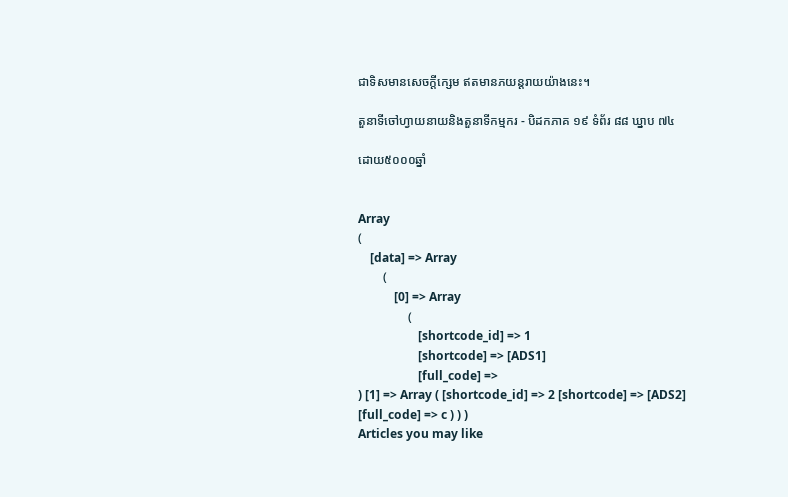ជាទិសមានសេចក្តីក្សេម ឥតមានភយន្តរាយយ៉ាងនេះ។

តួនាទីចៅហ្វាយនាយនិងតួនាទីកម្មករ - បិដកភាគ ១៩ ទំព័រ ៨៨ ឃ្នាប ៧៤

ដោយ៥០០០ឆ្នាំ


Array
(
    [data] => Array
        (
            [0] => Array
                (
                    [shortcode_id] => 1
                    [shortcode] => [ADS1]
                    [full_code] =>
) [1] => Array ( [shortcode_id] => 2 [shortcode] => [ADS2] [full_code] => c ) ) )
Articles you may like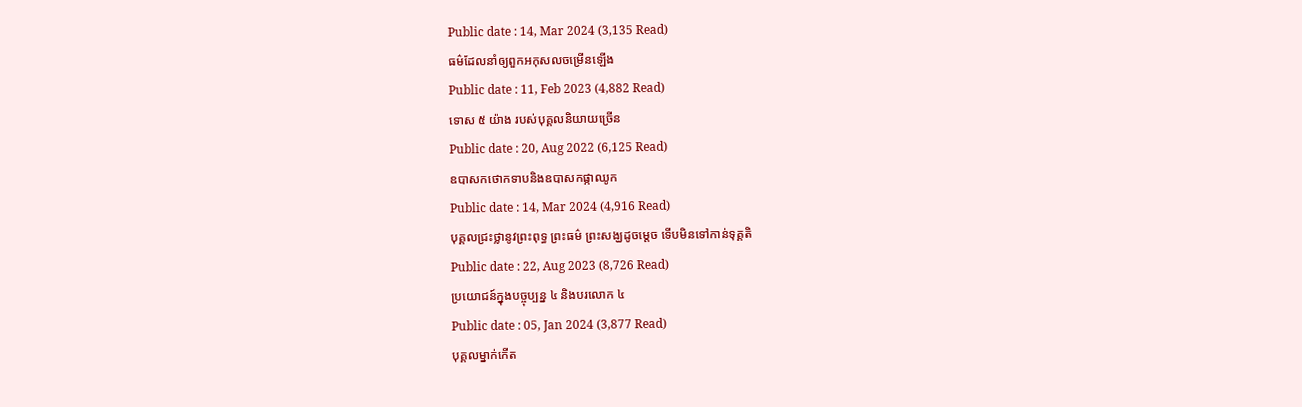Public date : 14, Mar 2024 (3,135 Read)
ធម៌ដែលនាំឲ្យពួកអកុសលចម្រើនឡើង
Public date : 11, Feb 2023 (4,882 Read)
ទោស ៥ យ៉ាង របស់បុគ្គលនិយាយច្រើន
Public date : 20, Aug 2022 (6,125 Read)
ឧបាសកថោកទាបនិងឧបាសកផ្កាឈូក
Public date : 14, Mar 2024 (4,916 Read)
បុគ្គលជ្រះថ្លានូវព្រះពុទ្ធ ព្រះធម៌ ព្រះសង្ឃដូចម្ដេច ទើបមិនទៅកាន់ទុគ្គតិ
Public date : 22, Aug 2023 (8,726 Read)
ប្រយោជន៍ក្នុងបច្ចុប្បន្ន ៤ និងបរលោក ៤
Public date : 05, Jan 2024 (3,877 Read)
បុគ្គលម្នាក់កើត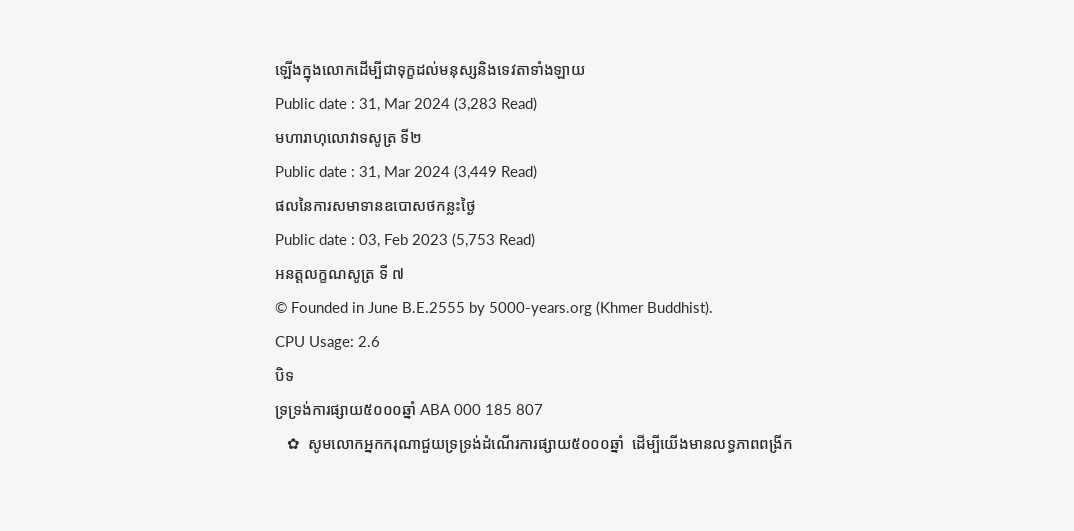ឡើងក្នុងលោកដើម្បីជាទុក្ខដល់មនុស្សនិងទេវតាទាំងឡាយ
Public date : 31, Mar 2024 (3,283 Read)
មហារាហុលោវាទសូត្រ ទី២
Public date : 31, Mar 2024 (3,449 Read)
ផលនៃការសមាទានឧបេាសថកន្លះថ្ងៃ
Public date : 03, Feb 2023 (5,753 Read)
អនត្តលក្ខណសូត្រ ទី ៧
© Founded in June B.E.2555 by 5000-years.org (Khmer Buddhist).
CPU Usage: 2.6
បិទ
ទ្រទ្រង់ការផ្សាយ៥០០០ឆ្នាំ ABA 000 185 807
   ✿  សូមលោកអ្នកករុណាជួយទ្រទ្រង់ដំណើរការផ្សាយ៥០០០ឆ្នាំ  ដើម្បីយើងមានលទ្ធភាពពង្រីក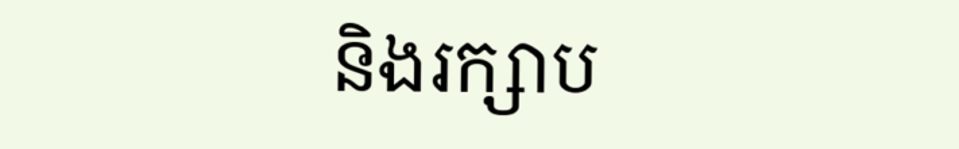និងរក្សាប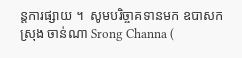ន្តការផ្សាយ ។  សូមបរិច្ចាគទានមក ឧបាសក ស្រុង ចាន់ណា Srong Channa (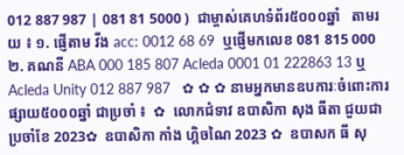012 887 987 | 081 81 5000 )  ជាម្ចាស់គេហទំព័រ៥០០០ឆ្នាំ   តាមរយ ៖ ១. ផ្ញើតាម វីង acc: 0012 68 69  ឬផ្ញើមកលេខ 081 815 000 ២. គណនី ABA 000 185 807 Acleda 0001 01 222863 13 ឬ Acleda Unity 012 887 987   ✿ ✿ ✿ នាមអ្នកមានឧបការៈចំពោះការផ្សាយ៥០០០ឆ្នាំ ជាប្រចាំ ៖  ✿  លោកជំទាវ ឧបាសិកា សុង ធីតា ជួយជាប្រចាំខែ 2023✿  ឧបាសិកា កាំង ហ្គិចណៃ 2023 ✿  ឧបាសក ធី សុ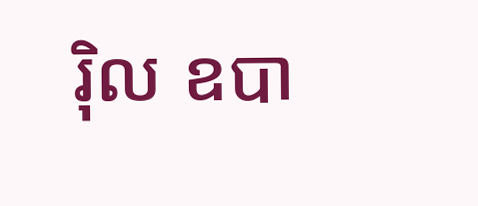រ៉ិល ឧបា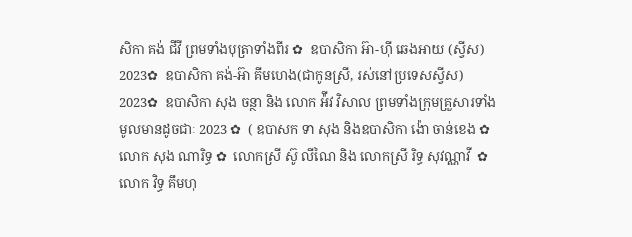សិកា គង់ ជីវី ព្រមទាំងបុត្រាទាំងពីរ ✿  ឧបាសិកា អ៊ា-ហុី ឆេងអាយ (ស្វីស) 2023✿  ឧបាសិកា គង់-អ៊ា គីមហេង(ជាកូនស្រី, រស់នៅប្រទេសស្វីស) 2023✿  ឧបាសិកា សុង ចន្ថា និង លោក អ៉ីវ វិសាល ព្រមទាំងក្រុមគ្រួសារទាំងមូលមានដូចជាៈ 2023 ✿  ( ឧបាសក ទា សុង និងឧបាសិកា ង៉ោ ចាន់ខេង ✿  លោក សុង ណារិទ្ធ ✿  លោកស្រី ស៊ូ លីណៃ និង លោកស្រី រិទ្ធ សុវណ្ណាវី  ✿  លោក វិទ្ធ គឹមហុ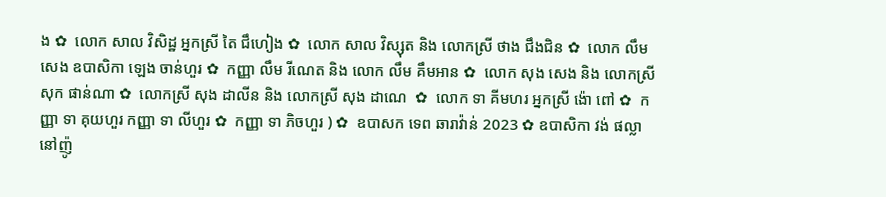ង ✿  លោក សាល វិសិដ្ឋ អ្នកស្រី តៃ ជឹហៀង ✿  លោក សាល វិស្សុត និង លោកស្រី ថាង ជឹងជិន ✿  លោក លឹម សេង ឧបាសិកា ឡេង ចាន់ហួរ ✿  កញ្ញា លឹម រីណេត និង លោក លឹម គឹមអាន ✿  លោក សុង សេង និង លោកស្រី សុក ផាន់ណា ✿  លោកស្រី សុង ដាលីន និង លោកស្រី សុង ដាណេ  ✿  លោក ទា គីមហរ អ្នកស្រី ង៉ោ ពៅ ✿  កញ្ញា ទា គុយហួរ កញ្ញា ទា លីហួរ ✿  កញ្ញា ទា ភិចហួរ ) ✿  ឧបាសក ទេព ឆារាវ៉ាន់ 2023 ✿ ឧបាសិកា វង់ ផល្លា នៅញ៉ូ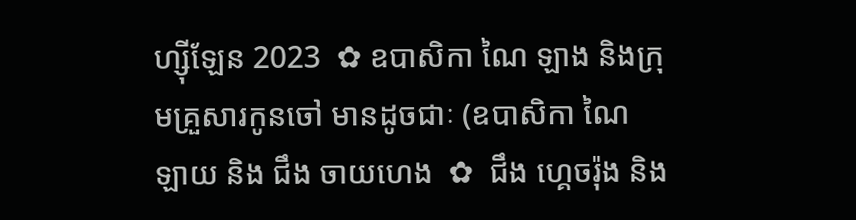ហ្ស៊ីឡែន 2023  ✿ ឧបាសិកា ណៃ ឡាង និងក្រុមគ្រួសារកូនចៅ មានដូចជាៈ (ឧបាសិកា ណៃ ឡាយ និង ជឹង ចាយហេង  ✿  ជឹង ហ្គេចរ៉ុង និង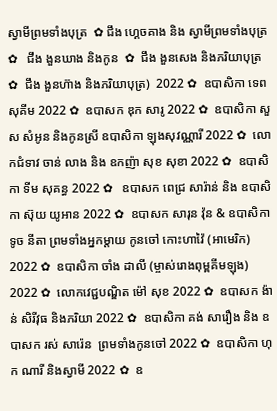ស្វាមីព្រមទាំងបុត្រ  ✿ ជឹង ហ្គេចគាង និង ស្វាមីព្រមទាំងបុត្រ ✿   ជឹង ងួនឃាង និងកូន  ✿  ជឹង ងួនសេង និងភរិយាបុត្រ ✿  ជឹង ងួនហ៊ាង និងភរិយាបុត្រ)  2022 ✿  ឧបាសិកា ទេព សុគីម 2022 ✿  ឧបាសក ឌុក សារូ 2022 ✿  ឧបាសិកា សួស សំអូន និងកូនស្រី ឧបាសិកា ឡុងសុវណ្ណារី 2022 ✿  លោកជំទាវ ចាន់ លាង និង ឧកញ៉ា សុខ សុខា 2022 ✿  ឧបាសិកា ទីម សុគន្ធ 2022 ✿   ឧបាសក ពេជ្រ សារ៉ាន់ និង ឧបាសិកា ស៊ុយ យូអាន 2022 ✿  ឧបាសក សារុន វ៉ុន & ឧបាសិកា ទូច នីតា ព្រមទាំងអ្នកម្តាយ កូនចៅ កោះហាវ៉ៃ (អាមេរិក) 2022 ✿  ឧបាសិកា ចាំង ដាលី (ម្ចាស់រោងពុម្ពគីមឡុង) 2022 ✿  លោកវេជ្ជបណ្ឌិត ម៉ៅ សុខ 2022 ✿  ឧបាសក ង៉ាន់ សិរីវុធ និងភរិយា 2022 ✿  ឧបាសិកា គង់ សារឿង និង ឧបាសក រស់ សារ៉េន  ព្រមទាំងកូនចៅ 2022 ✿  ឧបាសិកា ហុក ណារី និងស្វាមី 2022 ✿  ឧ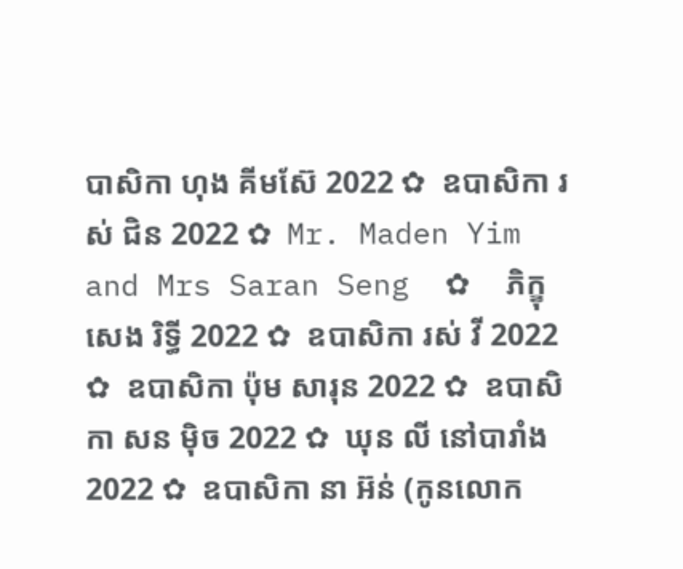បាសិកា ហុង គីមស៊ែ 2022 ✿  ឧបាសិកា រស់ ជិន 2022 ✿  Mr. Maden Yim and Mrs Saran Seng  ✿  ភិក្ខុ សេង រិទ្ធី 2022 ✿  ឧបាសិកា រស់ វី 2022 ✿  ឧបាសិកា ប៉ុម សារុន 2022 ✿  ឧបាសិកា សន ម៉ិច 2022 ✿  ឃុន លី នៅបារាំង 2022 ✿  ឧបាសិកា នា អ៊ន់ (កូនលោក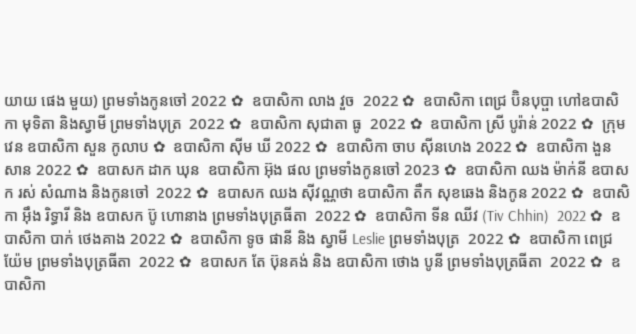យាយ ផេង មួយ) ព្រមទាំងកូនចៅ 2022 ✿  ឧបាសិកា លាង វួច  2022 ✿  ឧបាសិកា ពេជ្រ ប៊ិនបុប្ផា ហៅឧបាសិកា មុទិតា និងស្វាមី ព្រមទាំងបុត្រ  2022 ✿  ឧបាសិកា សុជាតា ធូ  2022 ✿  ឧបាសិកា ស្រី បូរ៉ាន់ 2022 ✿  ក្រុមវេន ឧបាសិកា សួន កូលាប ✿  ឧបាសិកា ស៊ីម ឃី 2022 ✿  ឧបាសិកា ចាប ស៊ីនហេង 2022 ✿  ឧបាសិកា ងួន សាន 2022 ✿  ឧបាសក ដាក ឃុន  ឧបាសិកា អ៊ុង ផល ព្រមទាំងកូនចៅ 2023 ✿  ឧបាសិកា ឈង ម៉ាក់នី ឧបាសក រស់ សំណាង និងកូនចៅ  2022 ✿  ឧបាសក ឈង សុីវណ្ណថា ឧបាសិកា តឺក សុខឆេង និងកូន 2022 ✿  ឧបាសិកា អុឹង រិទ្ធារី និង ឧបាសក ប៊ូ ហោនាង ព្រមទាំងបុត្រធីតា  2022 ✿  ឧបាសិកា ទីន ឈីវ (Tiv Chhin)  2022 ✿  ឧបាសិកា បាក់ ថេងគាង 2022 ✿  ឧបាសិកា ទូច ផានី និង ស្វាមី Leslie ព្រមទាំងបុត្រ  2022 ✿  ឧបាសិកា ពេជ្រ យ៉ែម ព្រមទាំងបុត្រធីតា  2022 ✿  ឧបាសក តែ ប៊ុនគង់ និង ឧបាសិកា ថោង បូនី ព្រមទាំងបុត្រធីតា  2022 ✿  ឧបាសិកា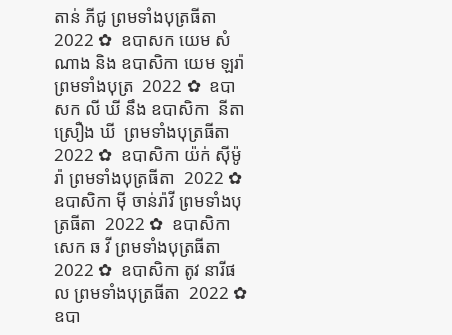តាន់ ភីជូ ព្រមទាំងបុត្រធីតា  2022 ✿  ឧបាសក យេម សំណាង និង ឧបាសិកា យេម ឡរ៉ា ព្រមទាំងបុត្រ  2022 ✿  ឧបាសក លី ឃី នឹង ឧបាសិកា  នីតា ស្រឿង ឃី  ព្រមទាំងបុត្រធីតា  2022 ✿  ឧបាសិកា យ៉ក់ សុីម៉ូរ៉ា ព្រមទាំងបុត្រធីតា  2022 ✿  ឧបាសិកា មុី ចាន់រ៉ាវី ព្រមទាំងបុត្រធីតា  2022 ✿  ឧបាសិកា សេក ឆ វី ព្រមទាំងបុត្រធីតា  2022 ✿  ឧបាសិកា តូវ នារីផល ព្រមទាំងបុត្រធីតា  2022 ✿  ឧបា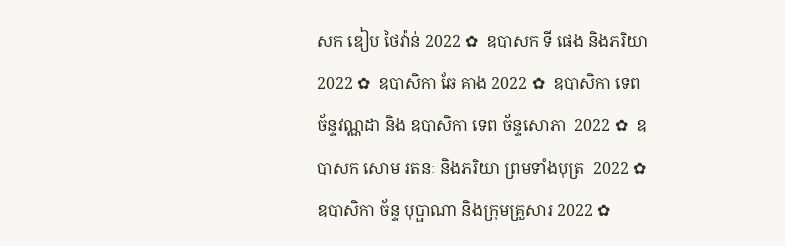សក ឌៀប ថៃវ៉ាន់ 2022 ✿  ឧបាសក ទី ផេង និងភរិយា 2022 ✿  ឧបាសិកា ឆែ គាង 2022 ✿  ឧបាសិកា ទេព ច័ន្ទវណ្ណដា និង ឧបាសិកា ទេព ច័ន្ទសោភា  2022 ✿  ឧបាសក សោម រតនៈ និងភរិយា ព្រមទាំងបុត្រ  2022 ✿  ឧបាសិកា ច័ន្ទ បុប្ផាណា និងក្រុមគ្រួសារ 2022 ✿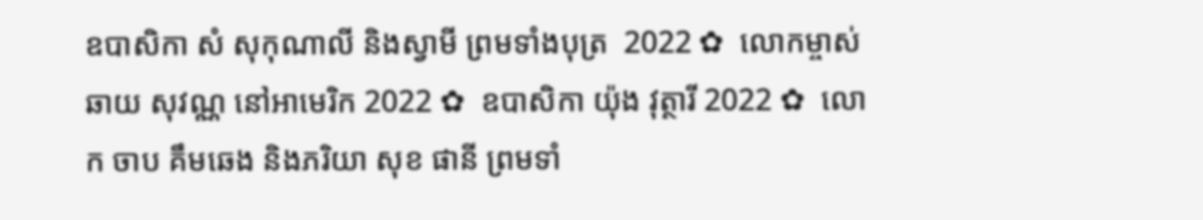ឧបាសិកា សំ សុកុណាលី និងស្វាមី ព្រមទាំងបុត្រ  2022 ✿  លោកម្ចាស់ ឆាយ សុវណ្ណ នៅអាមេរិក 2022 ✿  ឧបាសិកា យ៉ុង វុត្ថារី 2022 ✿  លោក ចាប គឹមឆេង និងភរិយា សុខ ផានី ព្រមទាំ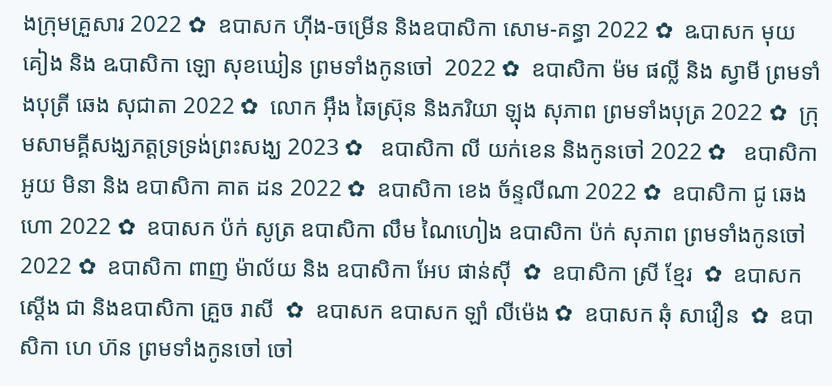ងក្រុមគ្រួសារ 2022 ✿  ឧបាសក ហ៊ីង-ចម្រើន និងឧបាសិកា សោម-គន្ធា 2022 ✿  ឩបាសក មុយ គៀង និង ឩបាសិកា ឡោ សុខឃៀន ព្រមទាំងកូនចៅ  2022 ✿  ឧបាសិកា ម៉ម ផល្លី និង ស្វាមី ព្រមទាំងបុត្រី ឆេង សុជាតា 2022 ✿  លោក អ៊ឹង ឆៃស្រ៊ុន និងភរិយា ឡុង សុភាព ព្រមទាំងបុត្រ 2022 ✿  ក្រុមសាមគ្គីសង្ឃភត្តទ្រទ្រង់ព្រះសង្ឃ 2023 ✿   ឧបាសិកា លី យក់ខេន និងកូនចៅ 2022 ✿   ឧបាសិកា អូយ មិនា និង ឧបាសិកា គាត ដន 2022 ✿  ឧបាសិកា ខេង ច័ន្ទលីណា 2022 ✿  ឧបាសិកា ជូ ឆេងហោ 2022 ✿  ឧបាសក ប៉ក់ សូត្រ ឧបាសិកា លឹម ណៃហៀង ឧបាសិកា ប៉ក់ សុភាព ព្រមទាំងកូនចៅ  2022 ✿  ឧបាសិកា ពាញ ម៉ាល័យ និង ឧបាសិកា អែប ផាន់ស៊ី  ✿  ឧបាសិកា ស្រី ខ្មែរ  ✿  ឧបាសក ស្តើង ជា និងឧបាសិកា គ្រួច រាសី  ✿  ឧបាសក ឧបាសក ឡាំ លីម៉េង ✿  ឧបាសក ឆុំ សាវឿន  ✿  ឧបាសិកា ហេ ហ៊ន ព្រមទាំងកូនចៅ ចៅ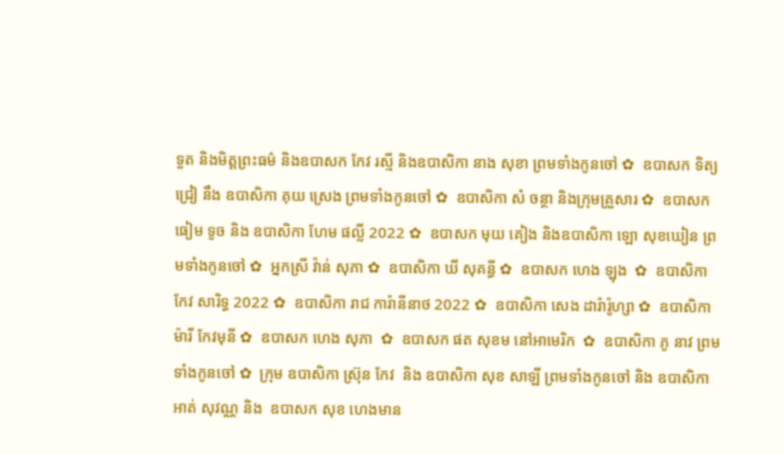ទួត និងមិត្តព្រះធម៌ និងឧបាសក កែវ រស្មី និងឧបាសិកា នាង សុខា ព្រមទាំងកូនចៅ ✿  ឧបាសក ទិត្យ ជ្រៀ នឹង ឧបាសិកា គុយ ស្រេង ព្រមទាំងកូនចៅ ✿  ឧបាសិកា សំ ចន្ថា និងក្រុមគ្រួសារ ✿  ឧបាសក ធៀម ទូច និង ឧបាសិកា ហែម ផល្លី 2022 ✿  ឧបាសក មុយ គៀង និងឧបាសិកា ឡោ សុខឃៀន ព្រមទាំងកូនចៅ ✿  អ្នកស្រី វ៉ាន់ សុភា ✿  ឧបាសិកា ឃី សុគន្ធី ✿  ឧបាសក ហេង ឡុង  ✿  ឧបាសិកា កែវ សារិទ្ធ 2022 ✿  ឧបាសិកា រាជ ការ៉ានីនាថ 2022 ✿  ឧបាសិកា សេង ដារ៉ារ៉ូហ្សា ✿  ឧបាសិកា ម៉ារី កែវមុនី ✿  ឧបាសក ហេង សុភា  ✿  ឧបាសក ផត សុខម នៅអាមេរិក  ✿  ឧបាសិកា ភូ នាវ ព្រមទាំងកូនចៅ ✿  ក្រុម ឧបាសិកា ស្រ៊ុន កែវ  និង ឧបាសិកា សុខ សាឡី ព្រមទាំងកូនចៅ និង ឧបាសិកា អាត់ សុវណ្ណ និង  ឧបាសក សុខ ហេងមាន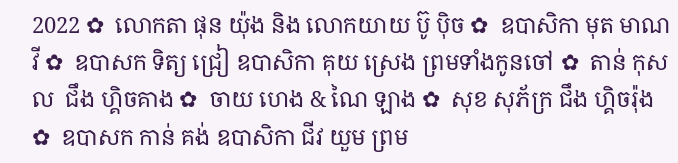2022 ✿  លោកតា ផុន យ៉ុង និង លោកយាយ ប៊ូ ប៉ិច ✿  ឧបាសិកា មុត មាណវី ✿  ឧបាសក ទិត្យ ជ្រៀ ឧបាសិកា គុយ ស្រេង ព្រមទាំងកូនចៅ ✿  តាន់ កុសល  ជឹង ហ្គិចគាង ✿  ចាយ ហេង & ណៃ ឡាង ✿  សុខ សុភ័ក្រ ជឹង ហ្គិចរ៉ុង ✿  ឧបាសក កាន់ គង់ ឧបាសិកា ជីវ យួម ព្រម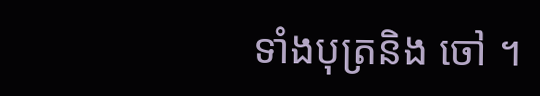ទាំងបុត្រនិង ចៅ ។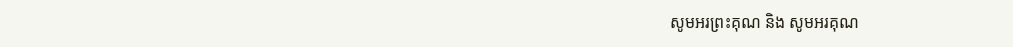សូមអរព្រះគុណ និង សូមអរគុណ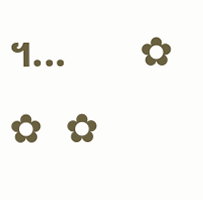។...       ✿  ✿  ✿